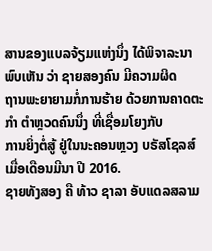ສານຂອງແບລຈ້ຽມແຫ່ງນຶ່ງ ໄດ້ພິຈາລະນາພົບເຫັນ ວ່າ ຊາຍສອງຄົນ ມີຄວາມຜິດ
ຖານພະຍາຍາມກໍ່ການຮ້າຍ ດ້ວຍການຄາດຕະກຳ ຕຳຫຼວດຄົນນຶ່ງ ທີ່ເຊື່ອມໂຍງກັບ
ການຍິ່ງຕໍ່ສູ້ ຢູ່ໃນນະຄອນຫຼວງ ບຣັສໂຊລສ໌ ເມື່ອເດືອນມີນາ ປີ 2016.
ຊາຍທັງສອງ ຄື ທ້າວ ຊາລາ ອັບແດລສລາມ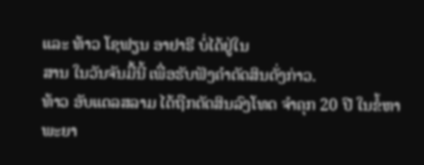ແລະ ທ້າວ ໂຊຟຽນ ອາຢາຣີ ບໍ່ໄດ້ຢູ່ໃນ
ສານ ໃນວັນຈັນມື້ນີ້ ເພື່ອຮັບຟັງຄຳຕັດສິນດັ່ງກ່າວ.
ທ້າວ ອັບແດລສລາມ ໄດ້ຖືກຕັດສິນລົງໂທດ ຈຳຄຸກ 20 ປີ ໃນຂໍ້ຫາ ພະຍາ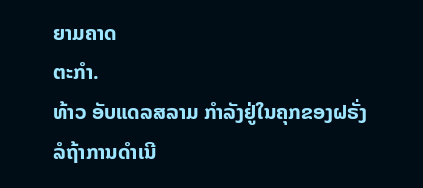ຍາມຄາດ
ຕະກຳ.
ທ້າວ ອັບແດລສລາມ ກຳລັງຢູ່ໃນຄຸກຂອງຝຣັ່ງ ລໍຖ້າການດຳເນີ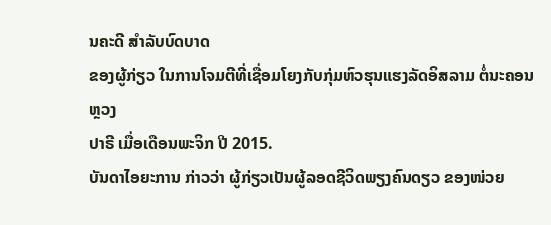ນຄະດີ ສຳລັບບົດບາດ
ຂອງຜູ້ກ່ຽວ ໃນການໂຈມຕີທີ່ເຊື່ອມໂຍງກັບກຸ່ມຫົວຮຸນແຮງລັດອິສລາມ ຕໍ່ນະຄອນຫຼວງ
ປາຣີ ເມື່ອເດືອນພະຈິກ ປີ 2015.
ບັນດາໄອຍະການ ກ່າວວ່າ ຜູ້ກ່ຽວເປັນຜູ້ລອດຊີວິດພຽງຄົນດຽວ ຂອງໜ່ວຍ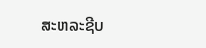ສະຫລະຊີບ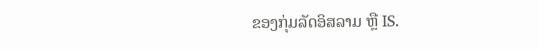ຂອງກຸ່ມລັດອິສລາມ ຫຼື IS.